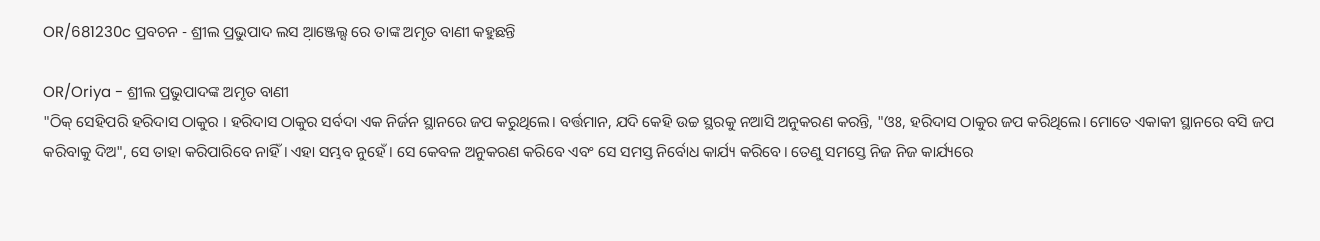OR/681230c ପ୍ରବଚନ - ଶ୍ରୀଲ ପ୍ରଭୁପାଦ ଲସ ଆ଼ଞ୍ଜେଲ୍ସ ରେ ତାଙ୍କ ଅମୃତ ବାଣୀ କହୁଛନ୍ତି

OR/Oriya - ଶ୍ରୀଲ ପ୍ରଭୁପାଦଙ୍କ ଅମୃତ ବାଣୀ
"ଠିକ୍ ସେହିପରି ହରିଦାସ ଠାକୁର । ହରିଦାସ ଠାକୁର ସର୍ବଦା ଏକ ନିର୍ଜନ ସ୍ଥାନରେ ଜପ କରୁଥିଲେ। ବର୍ତ୍ତମାନ, ଯଦି କେହି ଉଚ୍ଚ ସ୍ଥରକୁ ନଆସି ଅନୁକରଣ କରନ୍ତି, "ଓଃ, ହରିଦାସ ଠାକୁର ଜପ କରିଥିଲେ। ମୋତେ ଏକାକୀ ସ୍ଥାନରେ ବସି ଜପ କରିବାକୁ ଦିଅ", ସେ ତାହା କରିପାରିବେ ନାହିଁ। ଏହା ସମ୍ଭବ ନୁହେଁ। ସେ କେବଳ ଅନୁକରଣ କରିବେ ଏବଂ ସେ ସମସ୍ତ ନିର୍ବୋଧ କାର୍ଯ୍ୟ କରିବେ। ତେଣୁ ସମସ୍ତେ ନିଜ ନିଜ କାର୍ଯ୍ୟରେ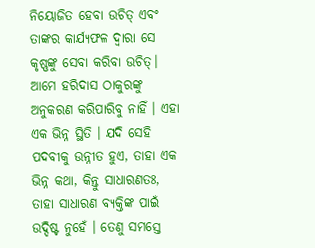ନିୟୋଜିତ ହେବା ଉଚିତ୍ ଏବଂ ତାଙ୍କର କାର୍ଯ୍ୟଫଳ ଦ୍ୱାରା ସେ କୃଷ୍ଣଙ୍କୁ ସେବା କରିବା ଉଚିତ୍। ଆମେ ହରିଦାସ ଠାକୁରଙ୍କୁ ଅନୁକରଣ କରିପାରିବୁ ନାହିଁ । ଏହା ଏକ ଭିନ୍ନ ସ୍ଥିତି । ଯଦି ସେହି ପଦବୀକୁ ଉନ୍ନୀତ ହୁଏ, ତାହା ଏକ ଭିନ୍ନ କଥା, କିନ୍ତୁ ସାଧାରଣତଃ, ତାହା ସାଧାରଣ ବ୍ୟକ୍ତିଙ୍କ ପାଇଁ ଉଦ୍ଦିଷ୍ଟ ନୁହେଁ । ତେଣୁ ସମସ୍ତେ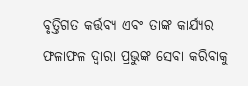ବୃତ୍ତିଗତ କର୍ତ୍ତବ୍ୟ ଏବଂ ତାଙ୍କ କାର୍ଯ୍ୟର ଫଳାଫଳ ଦ୍ୱାରା ପ୍ରଭୁଙ୍କ ସେବା କରିବାକୁ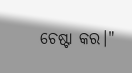ଚେଷ୍ଟା କର।"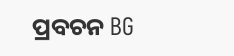ପ୍ରବଚନ BG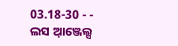03.18-30 - - ଲସ ଆ଼ଞ୍ଜେଲ୍ସ